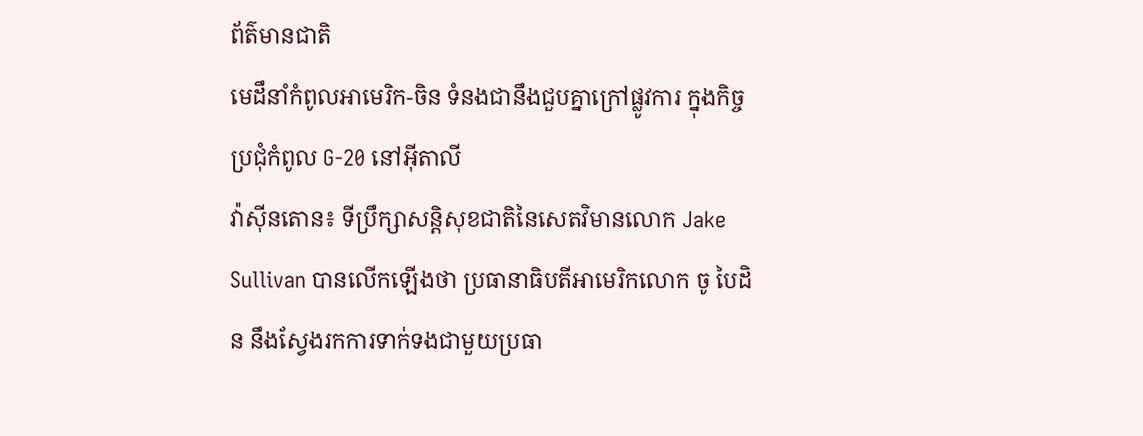ព័ត៌មានជាតិ
មេដឹនាំកំពូលអាមេរិក-ចិន ទំនងជានឹងជួបគ្នាក្រៅផ្លូវការ ក្នុងកិច្ចប្រជុំកំពូល G-20 នៅអ៊ីតាលី
វ៉ាស៊ីនតោន៖ ទីប្រឹក្សាសន្តិសុខជាតិនៃសេតវិមានលោក Jake Sullivan បានលើកឡើងថា ប្រធានាធិបតីអាមេរិកលោក ចូ បៃដិន នឹងស្វែងរកការទាក់ទងជាមួយប្រធា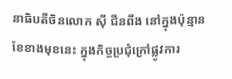នាធិបតីចិនលោក ស៊ី ជីនពីង នៅក្នុងប៉ុន្មានខែខាងមុខនេះ ក្នុងកិច្ចប្រជុំក្រៅផ្លូវការ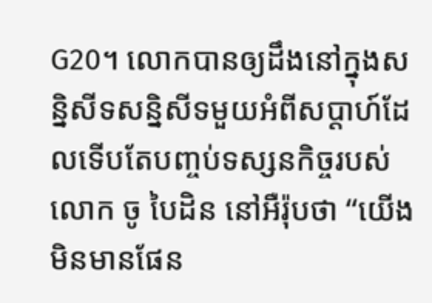G20។ លោកបានឲ្យដឹងនៅក្នុងសន្និសីទសន្និសីទមួយអំពីសប្តាហ៍ដែលទើបតែបញ្ចប់ទស្សនកិច្ចរបស់លោក ចូ បៃដិន នៅអឺរ៉ុបថា “យើងមិនមានផែន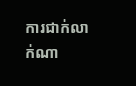ការជាក់លាក់ណា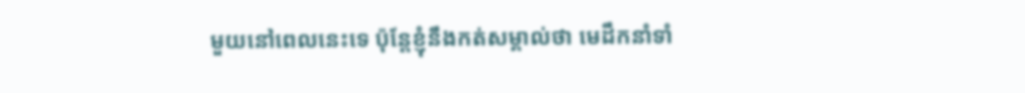មួយនៅពេលនេះទេ ប៉ុន្តែខ្ញុំនឹងកត់សម្គាល់ថា មេដឹកនាំទាំ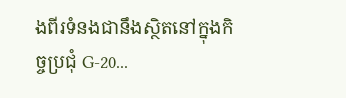ងពីរទំនងជានឹងស្ថិតនៅក្នុងកិច្ចប្រជុំ G-20...